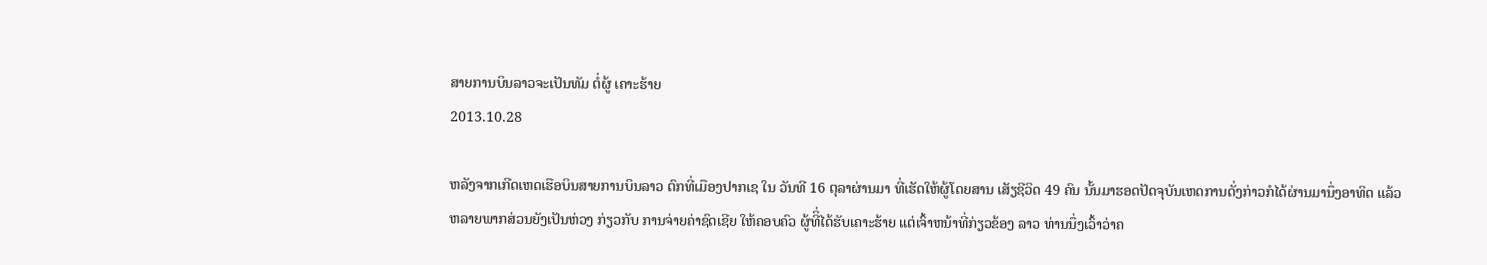ສາຍການບິນລາວຈະເປັນທັມ ຕໍ່ຜູ້ ເຄາະຮ້າຍ
2013.10.28

ຫລັງຈາກເກີດເຫດເຮືອບິນສາຍການບິນລາວ ຕົກທີ່ເມືອງປາກເຊ ໃນ ວັນທີ 16 ຕຸລາຜ່ານມາ ທີ່ເຮັດໃຫ້ຜູ້ໂດຍສານ ເສັຽຊີວິດ 49 ຄົນ ນັ້ນມາຮອດປັດຈຸບັນເຫດການດັ່ງກ່າວກໍໄດ້ຜ່ານມານຶ່ງອາທິດ ແລ້ວຫລາຍພາກສ່ວນຍັງເປັນຫ່ວງ ກ່ຽວກັບ ການຈ່າຍຄ່າຊົດເຊີຍ ໃຫ້ຄອບຄົວ ຜູ້ທີິ່ໄດ້ຮັບເຄາະຮ້າຍ ແຕ່ເຈົ້າຫນ້າທີ່ກ່ຽວຂ້ອງ ລາວ ທ່ານນຶ່ງເວົ້າວ່າຄ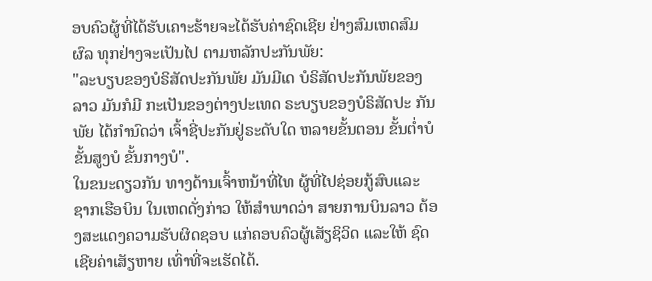ອບຄົວຜູ້ທີ່ໄດ້ຮັບເຄາະຮ້າຍຈະໄດ້ຮັບຄ່າຊົດເຊີຍ ຢ່າງສົມເຫດສົມຜົລ ທຸກຢ່າງຈະເປັນໄປ ຕາມຫລັກປະກັນພັຍ:
"ລະບຽບຂອງບໍຣິສັດປະກັນພັຍ ມັນມີເດ ບໍຣິສັດປະກັນພັຍຂອງ ລາວ ມັນກໍມີ ກະເປັນຂອງຕ່າງປະເທດ ຣະບຽບຂອງບໍຣິສັດປະ ກັນພັຍ ໄດ້ກໍານົດວ່າ ເຈົ້າຊີ່ປະກັນຢູ່ຣະດັບໃດ ຫລາຍຂັ້ນຕອນ ຂັ້ນຕໍ່າບໍ ຂັ້ນສູງບໍ ຂັ້ນກາງບໍ".
ໃນຂນະດຽວກັນ ທາງດ້ານເຈົ້າຫນ້າທີ່ໄທ ຜູ້ທີ່ໄປຊ່ອຍກູ້ສົບແລະ ຊາກເຮືອບິນ ໃນເຫດດັ່ງກ່າວ ໃຫ້ສໍາພາດວ່າ ສາຍການບິນລາວ ຕ້ອງສະແດງຄວາມຮັບຜິດຊອບ ແກ່ຄອບຄົວຜູ້ເສັຽຊິວິດ ແລະໃຫ້ ຊົດເຊີຍຄ່າເສັຽຫາຍ ເທົ່າທີ່ຈະເຮັດໄດ້.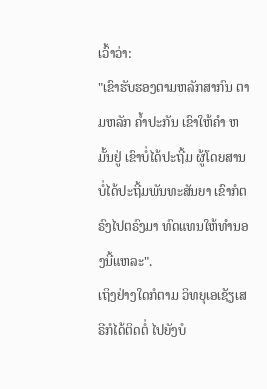ເວົ້າວ່າ:
"ເຂົາຮັບຮອງຕາມຫລັກສາກົນ ຕາມຫລັກ ຄໍ້າປະກັນ ເຂົາໃຫ້ຄໍາ ຫມັ້ນຢູ່ ເຂົາບໍ່ໄດ້ປະຖີ້ມ ຜູ້ໂດຍສານ ບໍ່ໄດ້ປະຖີ້ມພັນທະສັນຍາ ເຂົາກໍຕຣົງໄປຕຣົງມາ ທົດແທນໃຫ້ທຳນອງນີ້ແຫລະ".
ເຖິງຢ່າງໃດກໍຕາມ ວິທຍຸເອເຊັຽເສຣີກໍໄດ້ຕິດຕໍ່ ໄປຍັງບໍ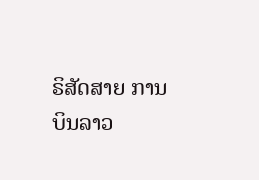ຣິສັດສາຍ ການບິນລາວ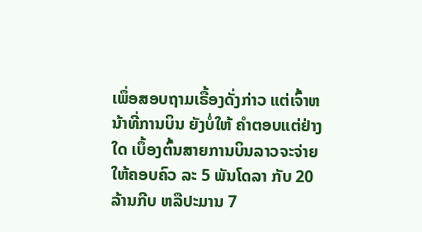ເພຶ່ອສອບຖາມເຣື້ອງດັ່ງກ່າວ ແຕ່ເຈົ້າຫນ້າທີ່ການບິນ ຍັງບໍ່ໃຫ້ ຄໍາຕອບແຕ່ຢ່າງໃດ ເບຶ້ອງຕົ້ນສາຍການບິນລາວຈະຈ່າຍ ໃຫ້ຄອບຄົວ ລະ 5 ພັນໂດລາ ກັບ 20 ລ້ານກີບ ຫລືປະມານ 7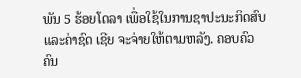ພັນ 5 ຮ້ອຍໂດລາ ເພື່ອໃຊ້ໃນການຊາປະນະກິດສົບ ແລະຄ່າຊົດ ເຊີຍ ຈະຈ່າຍໃຫ້ຕາມຫລັງ. ຄອບຄົວຄົນ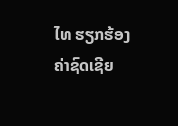ໄທ ຮຽກຮ້ອງຄ່າຊົດເຊີຍ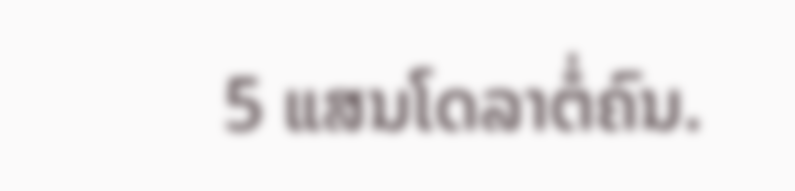5 ແສນໂດລາຕໍ່ຄົນ.